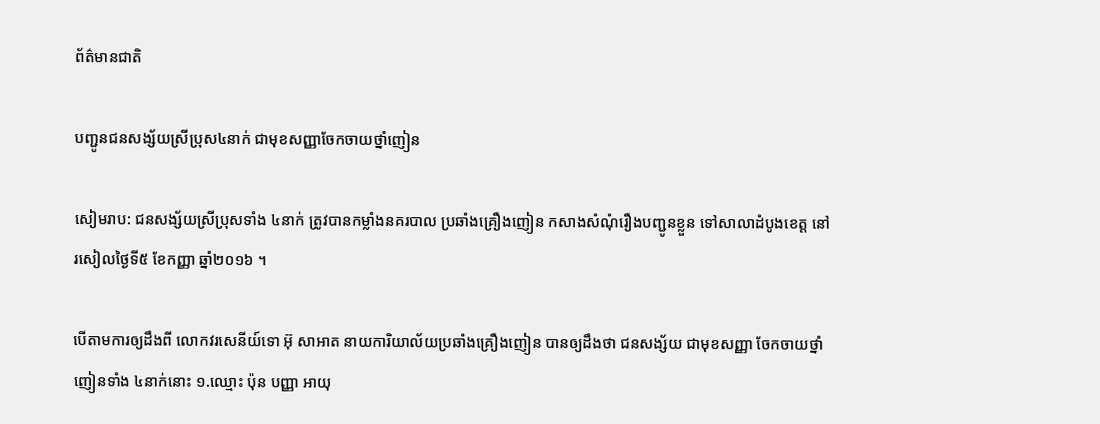ព័ត៌មានជាតិ

បញ្ជូនជនសង្ស័យស្រីប្រុស៤នាក់ ជាមុខសញ្ញាចែកចាយថ្នាំញៀន

សៀមរាប: ជនសង្ស័យស្រីប្រុសទាំង ៤នាក់ ត្រូវបានកម្លាំងនគរបាល ប្រឆាំងគ្រឿងញៀន កសាងសំណុំរឿងបញ្ជូនខ្លួន ទៅសាលាដំបូងខេត្ត នៅរសៀលថ្ងៃទី៥ ខែកញ្ញា ឆ្នាំ២០១៦ ។

បើតាមការឲ្យដឹងពី លោកវរសេនីយ៍ទោ អ៊ុ សាអាត នាយការិយាល័យប្រឆាំងគ្រឿងញៀន បានឲ្យដឹងថា ជនសង្ស័យ ជាមុខសញ្ញា ចែកចាយថ្នាំញៀនទាំង ៤នាក់នោះ ១.ឈ្មោះ ប៉ុន បញ្ញា អាយុ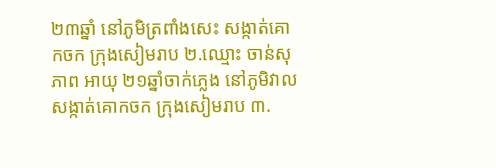២៣ឆ្នាំ នៅភូមិត្រពាំងសេះ សង្កាត់គោកចក ក្រុងសៀមរាប ២.ឈ្មោះ ចាន់សុភាព អាយុ ២១ឆ្នាំចាក់ភ្លេង នៅភូមិវាលសង្កាត់គោកចក ក្រុងសៀមរាប ៣.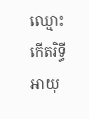ឈ្មោះ កើតរិទ្ធីអាយុ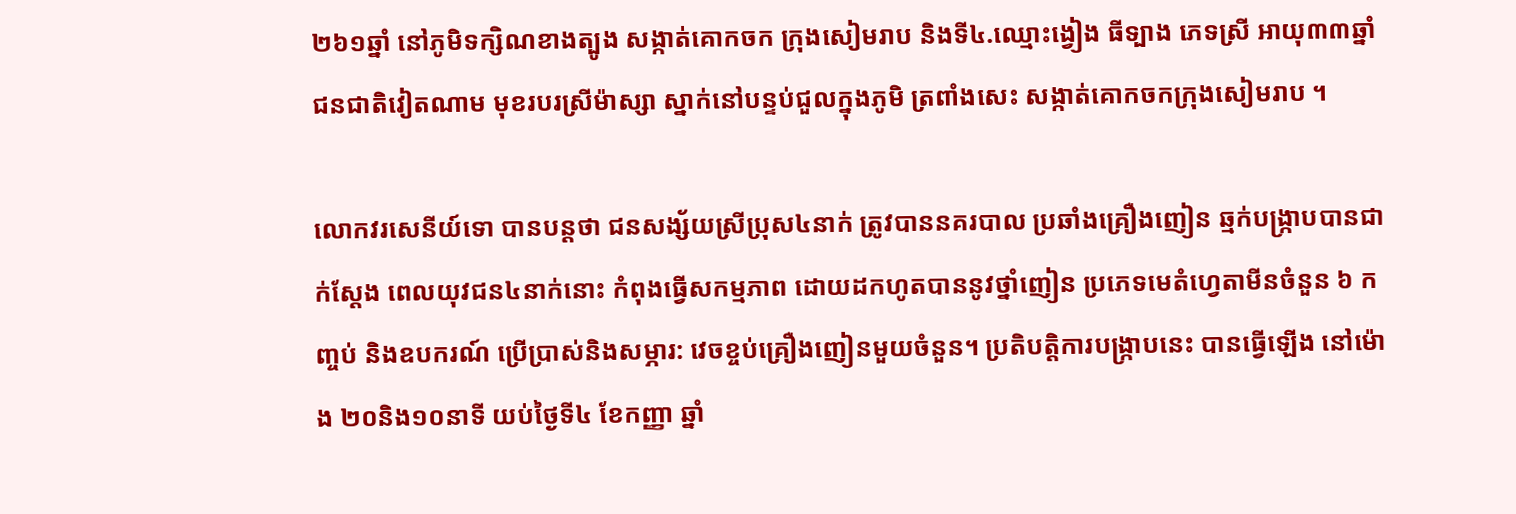២៦១ឆ្នាំ នៅភូមិទក្សិណខាងត្បូង សង្កាត់គោកចក ក្រុងសៀមរាប និងទី៤.ឈ្មោះង្វៀង ធីទ្បាង ភេទស្រី អាយុ៣៣ឆ្នាំ ជនជាតិវៀតណាម មុខរបរស្រីម៉ាស្សា ស្នាក់នៅបន្ទប់ជួលក្នុងភូមិ ត្រពាំងសេះ សង្កាត់គោកចកក្រុងសៀមរាប ។

លោកវរសេនីយ៍ទោ បានបន្ដថា ជនសង្ស័យស្រីប្រុស៤នាក់ ត្រូវបាននគរបាល ប្រឆាំងគ្រឿងញៀន ឆ្មក់បង្ក្រាបបានជាក់ស្តែង ពេលយុវជន៤នាក់នោះ កំពុងធ្វើសកម្មភាព ដោយដកហូតបាននូវថ្នាំញៀន ប្រភេទមេតំហ្វេតាមីនចំនួន ៦ កញ្ចប់ និងឧបករណ៍ ប្រើប្រាស់និងសម្ភារ: វេចខ្ចប់គ្រឿងញៀនមួយចំនួន។ ប្រតិបត្តិការបង្ក្រាបនេះ បានធ្វើឡើង នៅម៉ោង ២០និង១០នាទី យប់ថ្ងៃទី៤ ខែកញ្ញា ឆ្នាំ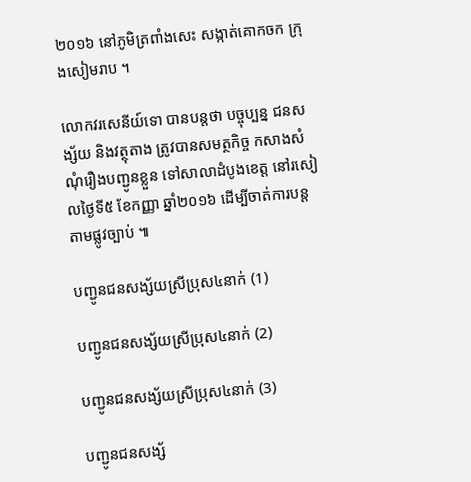២០១៦ នៅភូមិត្រពាំងសេះ សង្កាត់គោកចក ក្រុងសៀមរាប ។

លោកវរសេនីយ៍ទោ បានបន្តថា បច្ចុប្បន្ន ជនសង្ស័យ និងវត្ថុតាង ត្រូវបានសមត្ថកិច្ច កសាងសំណុំរឿងបញ្ជូនខ្លួន ទៅសាលាដំបូងខេត្ត នៅរសៀលថ្ងៃទី៥ ខែកញ្ញា ឆ្នាំ២០១៦ ដើម្បីចាត់ការបន្តតាមផ្លូវច្បាប់ ៕

បញ្ជូនជនសង្ស័យស្រីប្រុស៤នាក់ (1)

បញ្ជូនជនសង្ស័យស្រីប្រុស៤នាក់ (2)

បញ្ជូនជនសង្ស័យស្រីប្រុស៤នាក់ (3)

បញ្ជូនជនសង្ស័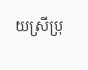យស្រីប្រុ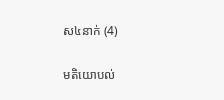ស៤នាក់ (4)

មតិយោបល់